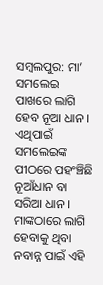ସମ୍ବଲପୁର: ମା’ ସମଲେଇ ପାଖରେ ଲାଗି ହେବ ନୂଆ ଧାନ । ଏଥିପାଇଁ ସମଲେଇଙ୍କ ପୀଠରେ ପହଂଞ୍ଚିଛି ନୂଆଁଧାନ ବା ସରିଆ ଧାନ । ମାଙ୍କଠାରେ ଲାଗି ହେବାକୁ ଥିବା ନବାନ୍ନ ପାଇଁ ଏହି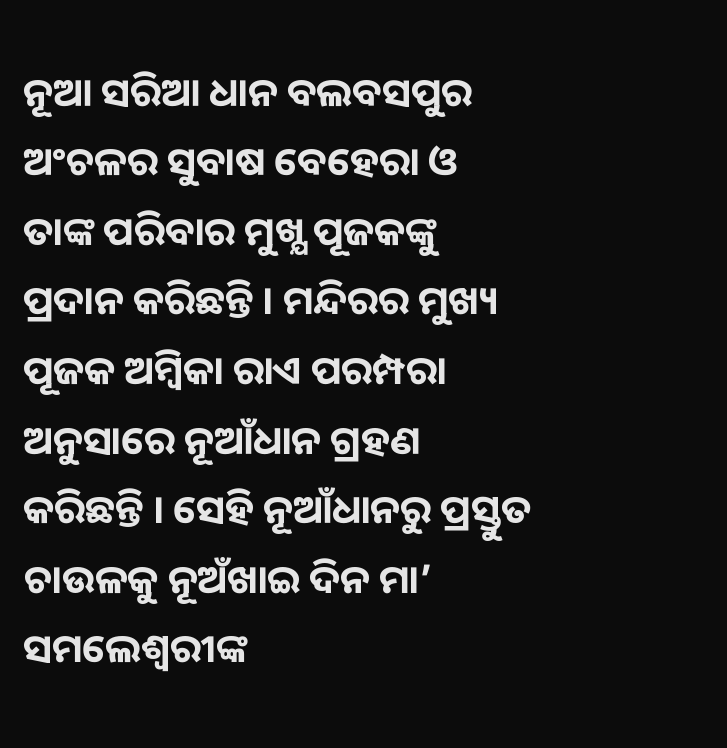ନୂଆ ସରିଆ ଧାନ ବଲବସପୁର ଅଂଚଳର ସୁବାଷ ବେହେରା ଓ ତାଙ୍କ ପରିବାର ମୁଖ୍ଯ ପୂଜକଙ୍କୁ ପ୍ରଦାନ କରିଛନ୍ତି । ମନ୍ଦିରର ମୁଖ୍ୟ ପୂଜକ ଅମ୍ବିକା ରାଏ ପରମ୍ପରା ଅନୁସାରେ ନୂଆଁଧାନ ଗ୍ରହଣ କରିଛନ୍ତି । ସେହି ନୂଆଁଧାନରୁ ପ୍ରସ୍ତୁତ ଚାଉଳକୁ ନୂଅଁଖାଇ ଦିନ ମା’ ସମଲେଶ୍ୱରୀଙ୍କ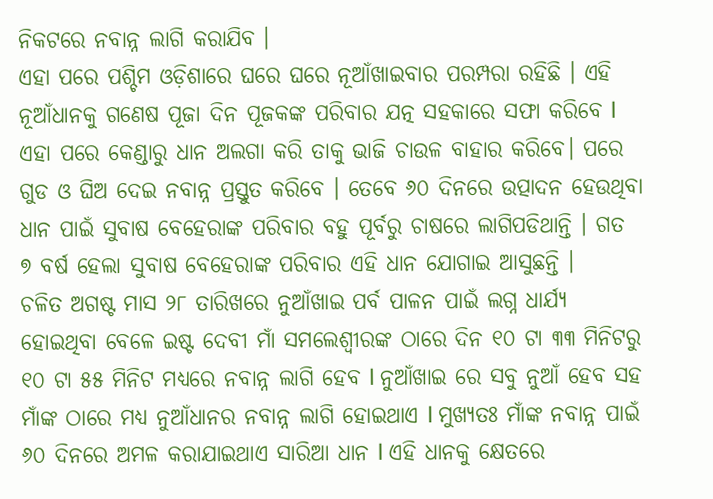ନିକଟରେ ନବାନ୍ନ ଲାଗି କରାଯିବ ।
ଏହା ପରେ ପଶ୍ଚିମ ଓଡ଼ିଶାରେ ଘରେ ଘରେ ନୂଆଁଖାଇବାର ପରମ୍ପରା ରହିଛି । ଏହି ନୂଆଁଧାନକୁ ଗଣେଷ ପୂଜା ଦିନ ପୂଜକଙ୍କ ପରିବାର ଯତ୍ନ ସହକାରେ ସଫା କରିବେ l ଏହା ପରେ କେଣ୍ଡାରୁ ଧାନ ଅଲଗା କରି ତାକୁ ଭାଜି ଚାଉଳ ବାହାର କରିବେ। ପରେ ଗୁଡ ଓ ଘିଅ ଦେଇ ନବାନ୍ନ ପ୍ରସ୍ତୁତ କରିବେ । ତେବେ ୬୦ ଦିନରେ ଉତ୍ପାଦନ ହେଉଥିବା ଧାନ ପାଇଁ ସୁବାଷ ବେହେରାଙ୍କ ପରିବାର ବହୁ ପୂର୍ବରୁ ଚାଷରେ ଲାଗିପଡିଥାନ୍ତି । ଗତ ୭ ବର୍ଷ ହେଲା ସୁବାଷ ବେହେରାଙ୍କ ପରିବାର ଏହି ଧାନ ଯୋଗାଇ ଆସୁଛନ୍ତି ।
ଚଳିତ ଅଗଷ୍ଟ ମାସ ୨୮ ତାରିଖରେ ନୁଆଁଖାଇ ପର୍ବ ପାଳନ ପାଇଁ ଲଗ୍ନ ଧାର୍ଯ୍ୟ ହୋଇଥିବା ବେଳେ ଇଷ୍ଟ ଦେବୀ ମାଁ ସମଲେଶ୍ବୀରଙ୍କ ଠାରେ ଦିନ ୧୦ ଟା ୩୩ ମିନିଟରୁ ୧୦ ଟା ୫୫ ମିନିଟ ମଧ୍ୟରେ ନବାନ୍ନ ଲାଗି ହେବ l ନୁଆଁଖାଇ ରେ ସବୁ ନୁଆଁ ହେବ ସହ ମାଁଙ୍କ ଠାରେ ମଧ୍ୟ ନୁଆଁଧାନର ନବାନ୍ନ ଲାଗି ହୋଇଥାଏ l ମୁଖ୍ୟତଃ ମାଁଙ୍କ ନବାନ୍ନ ପାଇଁ ୬୦ ଦିନରେ ଅମଳ କରାଯାଇଥାଏ ସାରିଆ ଧାନ l ଏହି ଧାନକୁ କ୍ଷେତରେ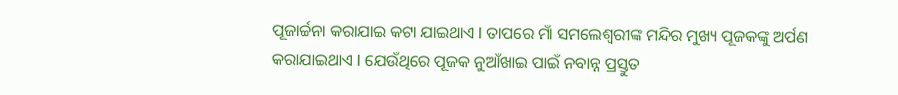ପୂଜାର୍ଚ୍ଚନା କରାଯାଇ କଟା ଯାଇଥାଏ l ତାପରେ ମାଁ ସମଲେଶ୍ବରୀଙ୍କ ମନ୍ଦିର ମୁଖ୍ୟ ପୂଜକଙ୍କୁ ଅର୍ପଣ କରାଯାଇଥାଏ l ଯେଉଁଥିରେ ପୂଜକ ନୁଆଁଖାଇ ପାଇଁ ନବାନ୍ନ ପ୍ରସ୍ତୁତ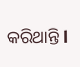କରିଥାନ୍ତି l